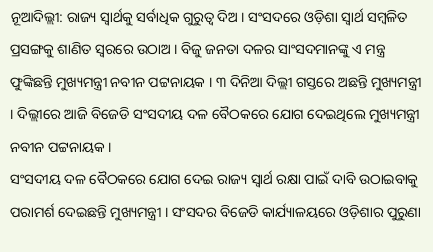ନୂଆଦିଲ୍ଲୀ: ରାଜ୍ୟ ସ୍ବାର୍ଥକୁ ସର୍ବାଧିକ ଗୁରୁତ୍ବ ଦିଅ । ସଂସଦରେ ଓଡ଼ିଶା ସ୍ବାର୍ଥ ସମ୍ବଳିତ ପ୍ରସଙ୍ଗକୁ ଶାଣିତ ସ୍ୱରରେ ଉଠାଅ । ବିଜୁ ଜନତା ଦଳର ସାଂସଦମାନଙ୍କୁ ଏ ମନ୍ତ୍ର ଫୁଙ୍କିଛନ୍ତି ମୁଖ୍ୟମନ୍ତ୍ରୀ ନବୀନ ପଟ୍ଟନାୟକ । ୩ ଦିନିଆ ଦିଲ୍ଲୀ ଗସ୍ତରେ ଅଛନ୍ତି ମୁଖ୍ୟମନ୍ତ୍ରୀ । ଦିଲ୍ଲୀରେ ଆଜି ବିଜେଡି ସଂସଦୀୟ ଦଳ ବୈଠକରେ ଯୋଗ ଦେଇଥିଲେ ମୁଖ୍ୟମନ୍ତ୍ରୀ ନବୀନ ପଟ୍ଟନାୟକ ।
ସଂସଦୀୟ ଦଳ ବୈଠକରେ ଯୋଗ ଦେଇ ରାଜ୍ୟ ସ୍ୱାର୍ଥ ରକ୍ଷା ପାଇଁ ଦାବି ଉଠାଇବାକୁ ପରାମର୍ଶ ଦେଇଛନ୍ତି ମୁଖ୍ୟମନ୍ତ୍ରୀ । ସଂସଦର ବିଜେଡି କାର୍ଯ୍ୟାଳୟରେ ଓଡ଼ିଶାର ପୁରୁଣା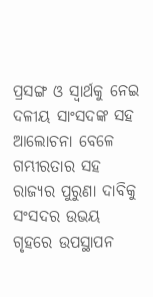ପ୍ରସଙ୍ଗ ଓ ସ୍ୱାର୍ଥକୁ ନେଇ ଦଳୀୟ ସାଂସଦଙ୍କ ସହ ଆଲୋଚନା ବେଳେ ଗମ୍ଭୀରତାର ସହ ରାଜ୍ୟର ପୁରୁଣା ଦାବିକୁ ସଂସଦର ଉଭୟ ଗୃହରେ ଉପସ୍ଥାପନ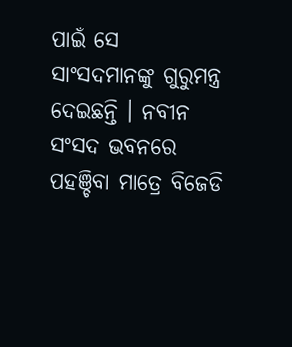ପାଇଁ ସେ ସାଂସଦମାନଙ୍କୁ ଗୁରୁମନ୍ତ୍ର ଦେଇଛନ୍ତି । ନବୀନ ସଂସଦ ଭବନରେ ପହଞ୍ଚିବା ମାତ୍ରେ ବିଜେଡି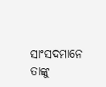ସାଂସଦମାନେ ତାଙ୍କୁ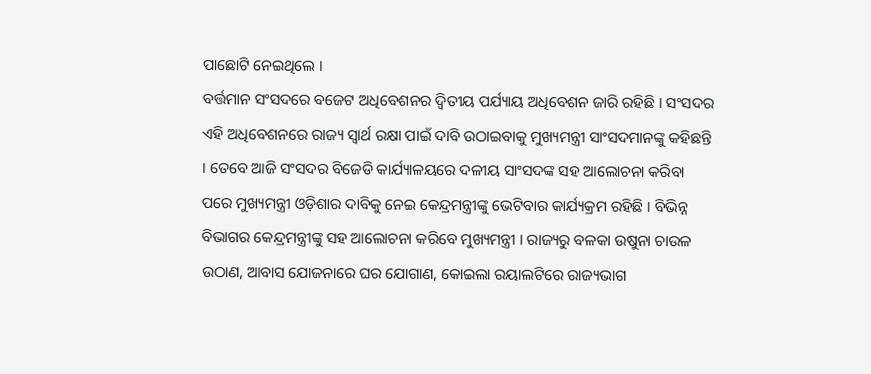ପାଛୋଟି ନେଇଥିଲେ ।
ବର୍ତ୍ତମାନ ସଂସଦରେ ବଜେଟ ଅଧିବେଶନର ଦ୍ୱିତୀୟ ପର୍ଯ୍ୟାୟ ଅଧିବେଶନ ଜାରି ରହିଛି । ସଂସଦର ଏହି ଅଧିବେଶନରେ ରାଜ୍ୟ ସ୍ୱାର୍ଥ ରକ୍ଷା ପାଇଁ ଦାବି ଉଠାଇବାକୁ ମୁଖ୍ୟମନ୍ତ୍ରୀ ସାଂସଦମାନଙ୍କୁ କହିଛନ୍ତି । ତେବେ ଆଜି ସଂସଦର ବିଜେଡି କାର୍ଯ୍ୟାଳୟରେ ଦଳୀୟ ସାଂସଦଙ୍କ ସହ ଆଲୋଚନା କରିବା ପରେ ମୁଖ୍ୟମନ୍ତ୍ରୀ ଓଡ଼ିଶାର ଦାବିକୁ ନେଇ କେନ୍ଦ୍ରମନ୍ତ୍ରୀଙ୍କୁ ଭେଟିବାର କାର୍ଯ୍ୟକ୍ରମ ରହିଛି । ବିଭିନ୍ନ ବିଭାଗର କେନ୍ଦ୍ରମନ୍ତ୍ରୀଙ୍କୁ ସହ ଆଲୋଚନା କରିବେ ମୁଖ୍ୟମନ୍ତ୍ରୀ । ରାଜ୍ୟରୁ ବଳକା ଉଷୁନା ଚାଉଳ ଉଠାଣ, ଆବାସ ଯୋଜନାରେ ଘର ଯୋଗାଣ, କୋଇଲା ରୟାଲଟିରେ ରାଜ୍ୟଭାଗ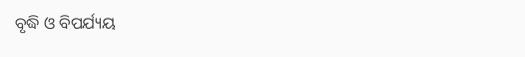ବୃଦ୍ଧି ଓ ବିପର୍ଯ୍ୟୟ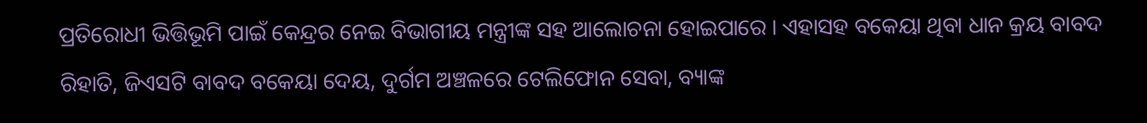ପ୍ରତିରୋଧୀ ଭିତ୍ତିଭୂମି ପାଇଁ କେନ୍ଦ୍ରର ନେଇ ବିଭାଗୀୟ ମନ୍ତ୍ରୀଙ୍କ ସହ ଆଲୋଚନା ହୋଇପାରେ । ଏହାସହ ବକେୟା ଥିବା ଧାନ କ୍ରୟ ବାବଦ ରିହାତି, ଜିଏସଟି ବାବଦ ବକେୟା ଦେୟ, ଦୁର୍ଗମ ଅଞ୍ଚଳରେ ଟେଲିଫୋନ ସେବା, ବ୍ୟାଙ୍କ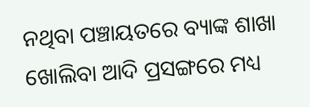ନଥିବା ପଞ୍ଚାୟତରେ ବ୍ୟାଙ୍କ ଶାଖା ଖୋଲିବା ଆଦି ପ୍ରସଙ୍ଗରେ ମଧ୍ୟ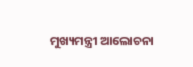ମୁଖ୍ୟମନ୍ତ୍ରୀ ଆଲୋଚନା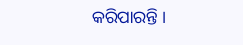କରିପାରନ୍ତି ।